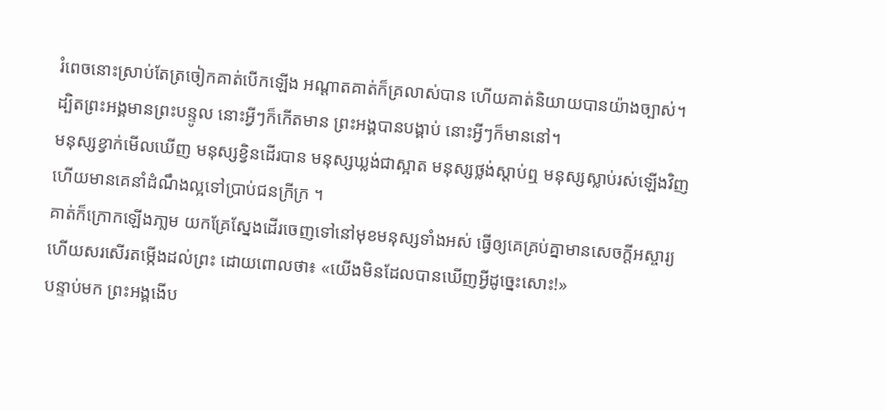រំពេចនោះស្រាប់តែត្រចៀកគាត់បើកឡើង អណ្តាតគាត់ក៏គ្រលាស់បាន ហើយគាត់និយាយបានយ៉ាងច្បាស់។
ដ្បិតព្រះអង្គមានព្រះបន្ទូល នោះអ្វីៗក៏កើតមាន ព្រះអង្គបានបង្គាប់ នោះអ្វីៗក៏មាននៅ។
មនុស្សខ្វាក់មើលឃើញ មនុស្សខ្វិនដើរបាន មនុស្សឃ្លង់ជាស្អាត មនុស្សថ្លង់ស្តាប់ឮ មនុស្សស្លាប់រស់ឡើងវិញ ហើយមានគេនាំដំណឹងល្អទៅប្រាប់ជនក្រីក្រ ។
គាត់ក៏ក្រោកឡើងភា្លម យកគ្រែស្នែងដើរចេញទៅនៅមុខមនុស្សទាំងអស់ ធ្វើឲ្យគេគ្រប់គ្នាមានសេចក្តីអស្ចារ្យ ហើយសរសើរតម្កើងដល់ព្រះ ដោយពោលថា៖ «យើងមិនដែលបានឃើញអ្វីដូច្នេះសោះ!»
បន្ទាប់មក ព្រះអង្គងើប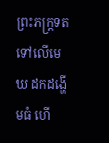ព្រះភក្ត្រទតទៅលើមេឃ ដកដង្ហើមធំ ហើ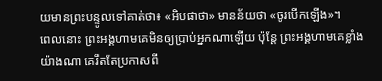យមានព្រះបន្ទូលទៅគាត់ថា៖ «អិបផាថា» មានន័យថា «ចូរបើកឡើង»។
ពេលនោះ ព្រះអង្គហាមគេមិនឲ្យប្រាប់អ្នកណាឡើយ ប៉ុន្តែ ព្រះអង្គហាមគេខ្លាំងយ៉ាងណា គេរឹតតែប្រកាសពី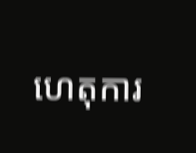ហេតុការ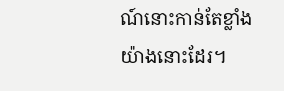ណ៍នោះកាន់តែខ្លាំងយ៉ាងនោះដែរ។